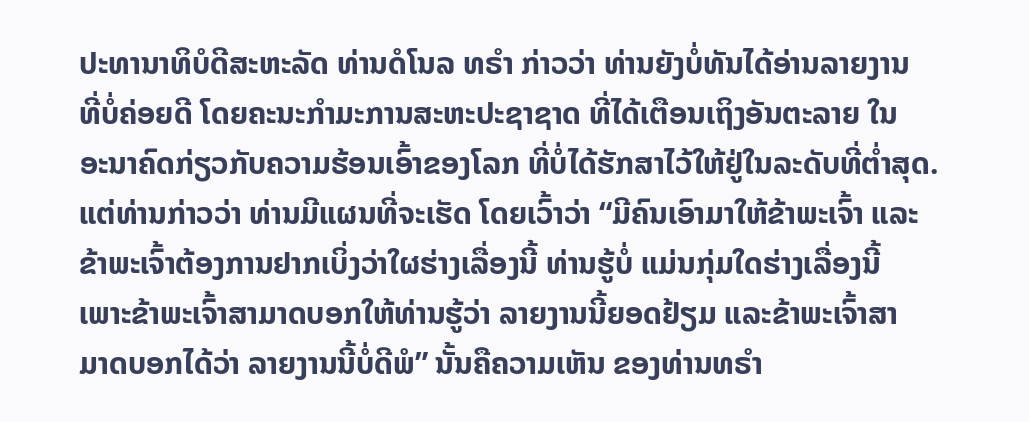ປະທານາທິບໍດີສະຫະລັດ ທ່ານດໍໂນລ ທຣຳ ກ່າວວ່າ ທ່ານຍັງບໍ່ທັນໄດ້ອ່ານລາຍງານ
ທີ່ບໍ່ຄ່ອຍດີ ໂດຍຄະນະກຳມະການສະຫະປະຊາຊາດ ທີ່ໄດ້ເຕືອນເຖິງອັນຕະລາຍ ໃນ
ອະນາຄົດກ່ຽວກັບຄວາມຮ້ອນເອົ້າຂອງໂລກ ທີ່ບໍ່ໄດ້ຮັກສາໄວ້ໃຫ້ຢູ່ໃນລະດັບທີ່ຕ່ຳສຸດ.
ແຕ່ທ່ານກ່າວວ່າ ທ່ານມີແຜນທີ່ຈະເຮັດ ໂດຍເວົ້າວ່າ “ມີຄົນເອົາມາໃຫ້ຂ້າພະເຈົ້າ ແລະ
ຂ້າພະເຈົ້າຕ້ອງການຢາກເບິ່ງວ່າໃຜຮ່າງເລື່ອງນີ້ ທ່ານຮູ້ບໍ່ ແມ່ນກຸ່ມໃດຮ່າງເລື່ອງນີ້
ເພາະຂ້າພະເຈົ້າສາມາດບອກໃຫ້ທ່ານຮູ້ວ່າ ລາຍງານນີ້ຍອດຢ້ຽມ ແລະຂ້າພະເຈົ້າສາ
ມາດບອກໄດ້ວ່າ ລາຍງານນີ້ບໍ່ດີພໍ” ນັ້ນຄືຄວາມເຫັນ ຂອງທ່ານທຣຳ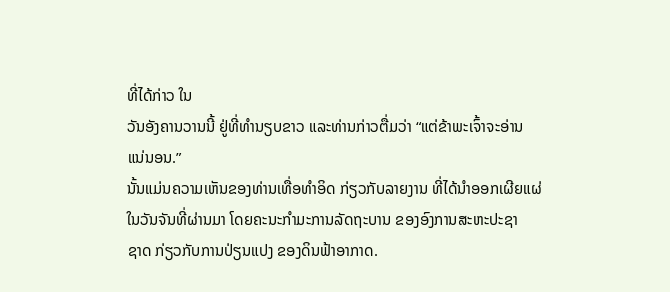ທີ່ໄດ້ກ່າວ ໃນ
ວັນອັງຄານວານນີ້ ຢູ່ທີ່ທຳນຽບຂາວ ແລະທ່ານກ່າວຕື່ມວ່າ “ແຕ່ຂ້າພະເຈົ້າຈະອ່ານ
ແນ່ນອນ.”
ນັ້ນແມ່ນຄວາມເຫັນຂອງທ່ານເທື່ອທຳອິດ ກ່ຽວກັບລາຍງານ ທີ່ໄດ້ນຳອອກເຜີຍແຜ່
ໃນວັນຈັນທີ່ຜ່ານມາ ໂດຍຄະນະກຳມະການລັດຖະບານ ຂອງອົງການສະຫະປະຊາ
ຊາດ ກ່ຽວກັບການປ່ຽນແປງ ຂອງດິນຟ້າອາກາດ.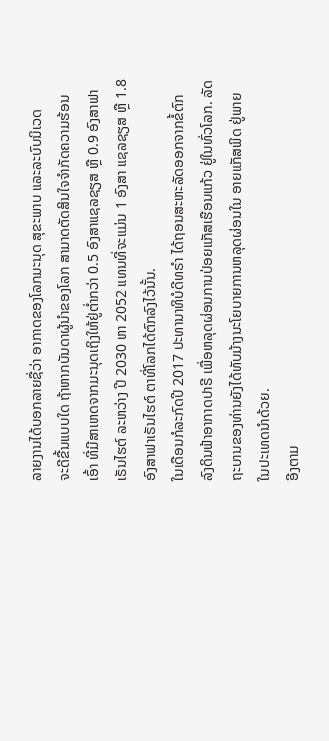ລາຍງານໄດ້ບອກລາຍຊື່ວ່າ ອາກາດຂອງໂລກມະນຸດ ສຸຂະພາບ ແລະລະບົບນິເວດ
ຈະດີຂື້ນແບບໃດ ຖ້າຫາກບັນດາຜູ້ນຳຂອງໂລກ ສາມາດຕັດສິນໃຈຈຳກັດຄວາມຮ້ອນ
ເອົ້າ ທີ່ມີສາເຫດຈາກມະນຸດເຖິງໃຫ້ຢູ່ຕ່ຳກວ່າ 0.5 ອົງສາແຊລຊຽສ ຫຼື 0.9 ອົງສາຟາ
ເຣັນໄຮຕ໌ ລະຫວ່າງ ປີ 2030 ຫາ 2052 ແທນທີ່ຈະແມ່ນ 1 ອົງສາ ແຊລຊຽສ ຫຼື 1.8
ອົງສາຟາເຣັນໄຮຕ໌ ຕາທີ່ໂລກໄດ້ຕົກລົງໄວ້ນັ້ນ.
ໃນເດືອນກໍລະກົດປີ 2017 ປະທານາທິບໍດີທຣຳ ໄດ້ຖອນສະຫະລັດອອກຈາກຂໍ້ຕົກ
ລົງດິນຟ້າອາກາດປາຣີ ເພື່ອຫລຸດຜ່ອນການປ່ອຍແກັສເຮືອນແກ້ວ ຢູ່ໃນທົ່ວໂລກ. ລັດ
ຖະບານຂອງທ່ານຍັງໄດ້ທັບມ້າງນະໂຍບາຍການຫລຸດຜ່ອນໃນ ອາຍແກັສພິດ ຢູ່ພາຍ
ໃນປະເທດນຳດ້ວຍ.
ອີງຕາມ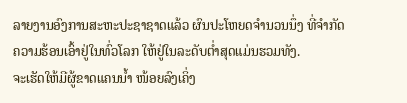ລາຍງານອົງການສະຫະປະຊາຊາດແລ້ວ ຜົນປະໂຫຍດຈຳນວນນຶ່ງ ທີ່ຈຳກັດ
ຄວາມຮ້ອນເອົ້າຢູ່ໃນທົ່ວໂລກ ໃຫ້ຢູ່ໃນລະດັບຕ່ຳສຸດແມ່ນຮວມທັງ.
ຈະເຮັດໃຫ້ມີຜູ້ຂາດແຄນນ້ຳ ໜ້ອຍລົງເຄິ່ງ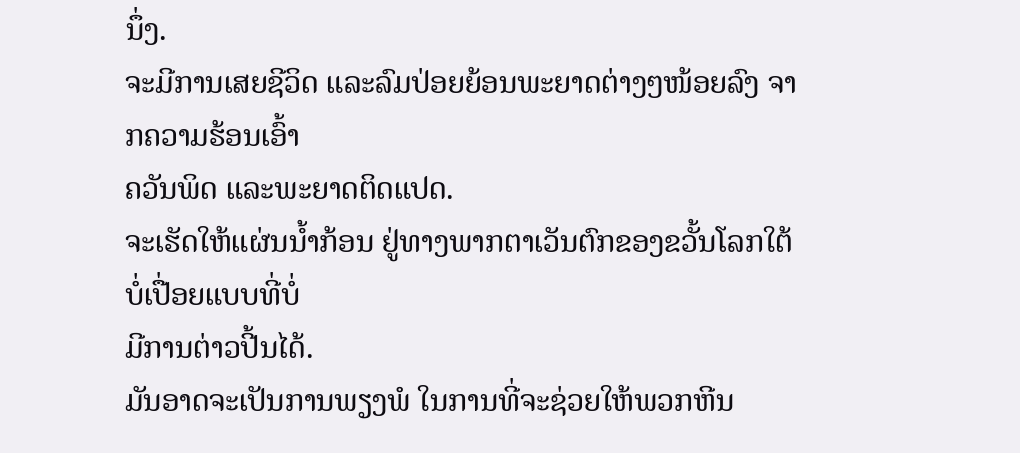ນຶ່ງ.
ຈະມີການເສຍຊີວິດ ແລະລົມປ່ອຍຍ້ອນພະຍາດຕ່າງໆໜ້ອຍລົງ ຈາກຄວາມຮ້ອນເອົ້າ
ຄວັນພິດ ແລະພະຍາດຕິດແປດ.
ຈະເຮັດໃຫ້ແຜ່ນນ້ຳກ້ອນ ຢູ່ທາງພາກຕາເວັນຕົກຂອງຂວັ້ນໂລກໃຕ້ບໍ່ເປື່ອຍແບບທີ່ບໍ່
ມີການຕ່າວປີ້ນໄດ້.
ມັນອາດຈະເປັນການພຽງພໍ ໃນການທີ່ຈະຊ່ວຍໃຫ້ພວກຫີນ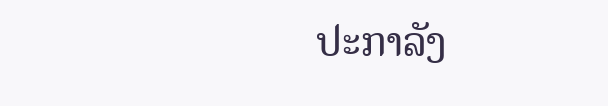ປະກາລັງ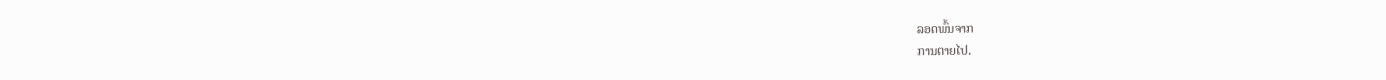ລອດພົ້ນຈາກ
ການຕາຍໄປ.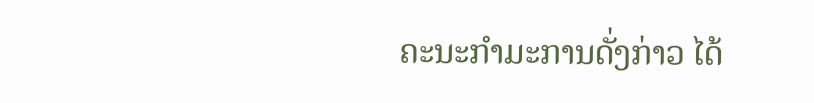ຄະນະກຳມະການດັ່ງກ່າວ ໄດ້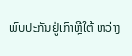ພົບປະກັນຢູ່ເກົາຫຼີໃຕ້ ຫວ່າງ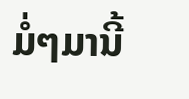ມໍ່ໆມານີ້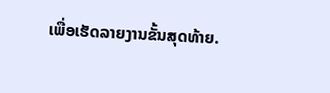ເພື່ອເຮັດລາຍງານຂັ້ນສຸດທ້າຍ.